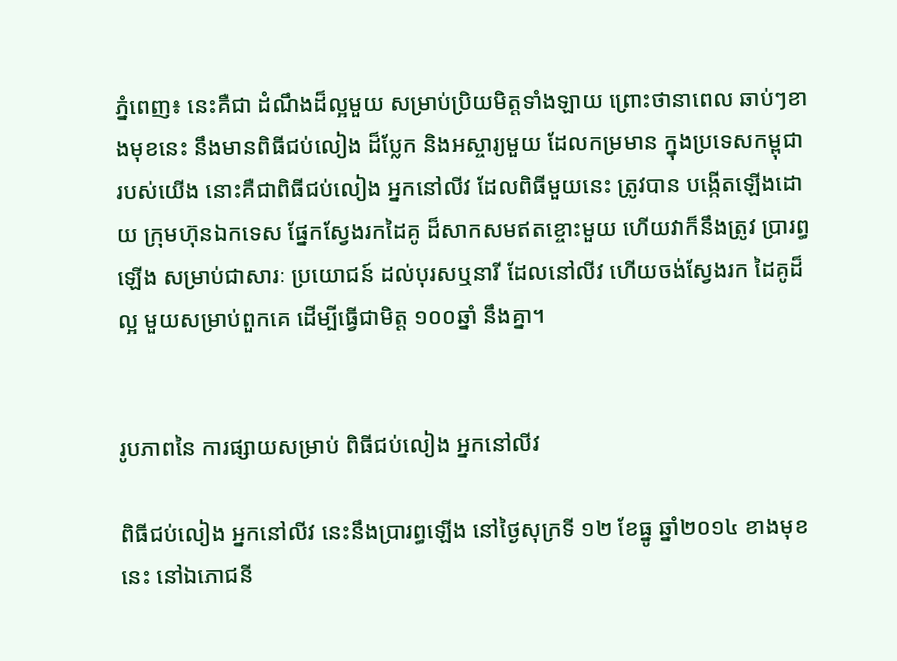ភ្នំពេញ៖ នេះគឺជា ដំណឹងដ៏ល្អមួយ សម្រាប់ប្រិយមិត្តទាំងឡាយ ព្រោះថានាពេល ឆាប់ៗខាងមុខនេះ នឹងមានពិធីជប់លៀង ដ៏ប្លែក និងអស្ចារ្យមួយ ដែលកម្រមាន ក្នុងប្រទេសកម្ពុជា របស់យើង នោះគឺជាពិធីជប់លៀង អ្នកនៅលីវ ដែលពិធីមួយនេះ ត្រូវបាន បង្កើតឡើងដោយ ក្រុមហ៊ុនឯកទេស ផ្នែកស្វែងរកដៃគូ ដ៏សាកសមឥតខ្ចោះមួយ ហើយវាក៏នឹងត្រូវ ប្រារព្ធឡើង សម្រាប់ជាសារៈ ប្រយោជន៍ ដល់បុរសឬនារី ដែលនៅលីវ ហើយចង់ស្វែងរក ដៃគូដ៏ល្អ មួយសម្រាប់ពួកគេ ដើម្បីធ្វើជាមិត្ត ១០០ឆ្នាំ នឹងគ្នា។


រូបភាពនៃ ការផ្សាយសម្រាប់ ពិធីជប់លៀង អ្នកនៅលីវ

ពិធីជប់លៀង អ្នកនៅលីវ នេះនឹងប្រារព្ធឡើង នៅថ្ងៃសុក្រទី ១២ ខែធ្នូ ឆ្នាំ២០១៤ ខាងមុខនេះ នៅឯភោជនី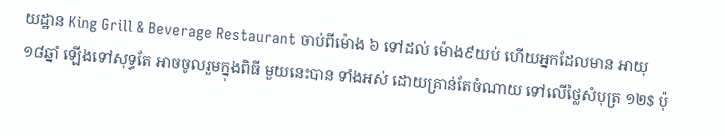យដ្ឋាន King Grill & Beverage Restaurant ចាប់ពីម៉ោង ៦ ទៅដល់ ម៉ោង៩យប់ ហើយអ្នកដែលមាន អាយុ១៨ឆ្នាំ ឡើងទៅសុទ្ធតែ អាចចូលរួមក្នុងពិធី មួយនេះបាន ទាំងអស់ ដោយគ្រាន់តែចំណាយ ទៅលើថ្លៃសំបុត្រ ១២$ ប៉ុ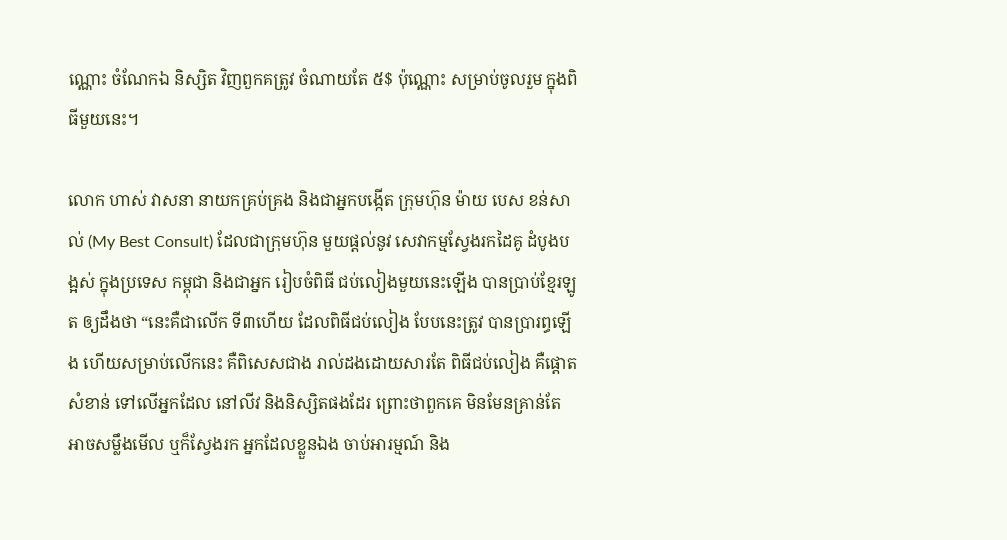ណ្ណោះ ចំណែកឯ និស្សិត វិញពួកគត្រូវ ចំណាយតែ ៥$ ប៉ុណ្ណោះ សម្រាប់ចូលរួម ក្នុងពិធីមួយនេះ។

លោក ហាស់ វាសនា នាយកគ្រប់គ្រង និងជាអ្នកបង្កើត ក្រុមហ៊ុន ម៉ាយ បេស ខន់សាល់ (My Best Consult) ដែលជាក្រុមហ៊ុន មួយផ្តល់នូវ សេវាកម្មស្វែងរកដៃគូ ដំបូងបង្អស់ ក្នុងប្រទេស កម្ពុជា និងជាអ្នក រៀបចំពិធី ជប់លៀងមួយនេះឡើង បានប្រាប់ខ្មែរឡូត ឲ្យដឹងថា “នេះគឺជាលើក ទី៣ហើយ ដែលពិធីជប់លៀង បែបនេះត្រូវ បានប្រារព្ធឡើង ហើយសម្រាប់លើកនេះ គឺពិសេសជាង រាល់ដងដោយសារតែ ពិធីជប់លៀង គឺផ្តោតសំខាន់ ទៅលើអ្នកដែល នៅលីវ និងនិស្សិតផងដែរ ព្រោះថាពួកគេ មិនមែនគ្រាន់តែ អាចសម្លឹងមើល ឬក៏ស្វែងរក អ្នកដែលខ្លួនឯង ចាប់អារម្មណ៍ និង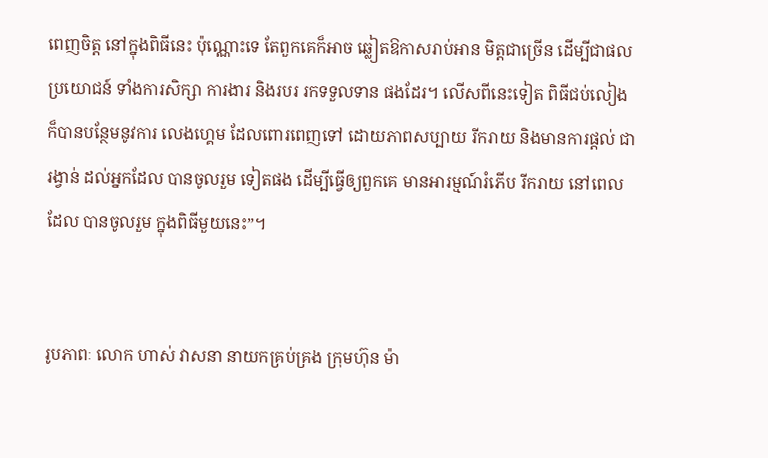ពេញចិត្ត នៅក្នុងពិធីនេះ ប៉ុណ្ណោះទេ តែពួកគេក៏អាច ឆ្លៀតឱកាសរាប់អាន មិត្តជាច្រើន ដើម្បីជាផលប្រយោជន៍ ទាំងការសិក្សា ការងារ និងរបរ រកទទួលទាន ផងដែរ។ លើសពីនេះទៀត ពិធីជប់លៀង ក៏បានបន្ថែមនូវការ លេងហ្គេម ដែលពោរពេញទៅ ដោយភាពសប្បាយ រីករាយ និងមានការផ្តល់ ជារង្វាន់ ដល់អ្នកដែល បានចូលរួម ទៀតផង ដើម្បីធ្វើឲ្យពួកគេ មានអារម្មណ៍រំភើប រីករាយ នៅពេលដែល បានចូលរួម ក្នុងពិធីមួយនេះ”។


រូបភាពៈ លោក ហាស់ វាសនា នាយកគ្រប់គ្រង ក្រុមហ៊ុន ម៉ា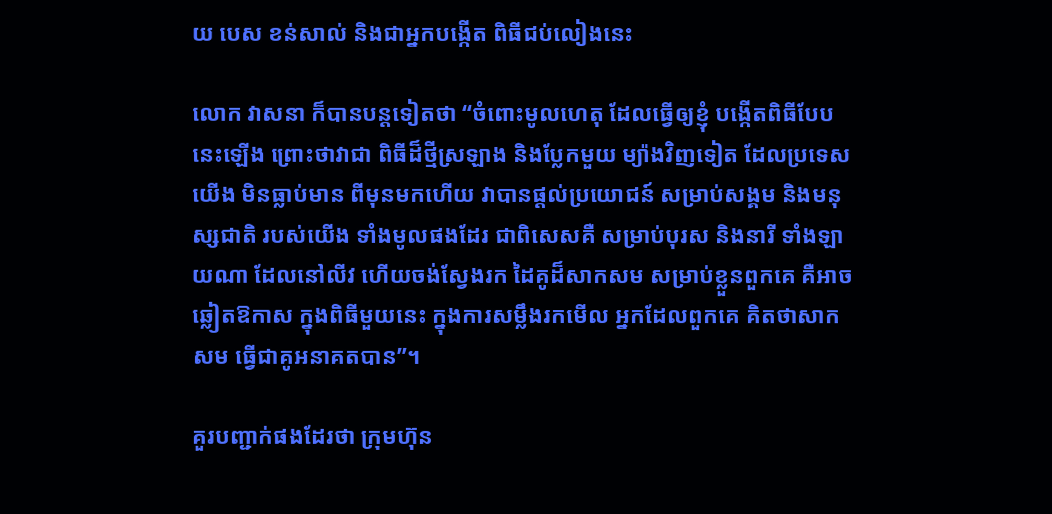យ បេស ខន់សាល់ និងជាអ្នកបង្កើត ពិធីជប់លៀងនេះ

លោក វាសនា ក៏បានបន្តទៀតថា “ចំពោះមូលហេតុ ដែលធ្វើឲ្យខ្ញុំ បង្កើតពិធីបែបនេះឡើង ព្រោះថាវាជា ពិធីដ៏ថ្មីស្រឡាង និងប្លែកមួយ ម្យ៉ាងវិញទៀត ដែលប្រទេសយើង មិនធ្លាប់មាន ពីមុនមកហើយ វាបានផ្តល់ប្រយោជន៍ សម្រាប់សង្គម និងមនុស្សជាតិ របស់យើង ទាំងមូលផងដែរ ជាពិសេសគឺ សម្រាប់បុរស និងនារី ទាំងឡាយណា ដែលនៅលីវ ហើយចង់ស្វែងរក ដៃគូដ៏សាកសម សម្រាប់ខ្លួនពួកគេ គឺអាចឆ្លៀតឱកាស ក្នុងពិធីមួយនេះ ក្នុងការសម្លឹងរកមើល អ្នកដែលពួកគេ គិតថាសាកសម ធ្វើជាគូអនាគតបាន”។

គួរបញ្ជាក់ផងដែរថា ក្រុមហ៊ុន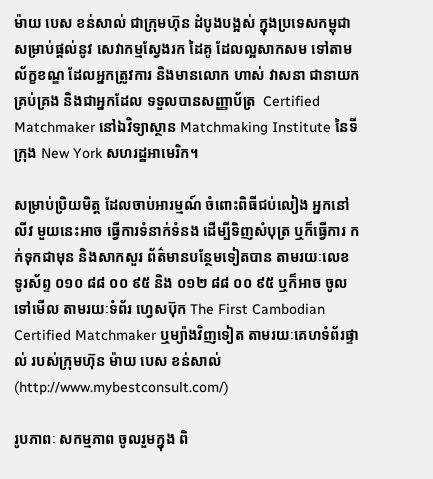ម៉ាយ បេស ខន់សាល់ ជាក្រុមហ៊ុន ដំបូងបង្អស់ ក្នុងប្រទេសកម្ពុជា សម្រាប់ផ្តល់នូវ សេវាកម្មស្វែងរក ដៃគូ ដែលល្អសាកសម ទៅតាមល័ក្ខខណ្ឌ ដែលអ្នកត្រូវការ និងមានលោក ហាស់ វាសនា ជានាយកគ្រប់គ្រង និងជាអ្នកដែល ទទួលបានសញ្ញាប័ត្រ  Certified Matchmaker នៅឯវិទ្យាស្ថាន Matchmaking Institute នៃទីក្រុង New York សហរដ្ឋអាមេរិក។

សម្រាប់ប្រិយមិត្ត ដែលចាប់អារម្មណ៍ ចំពោះពិធីជប់លៀង អ្នកនៅលីវ មួយនេះអាច ធ្វើការទំនាក់ទំនង ដើម្បីទិញសំបុត្រ ឬក៏ធ្វើការ កក់ទុកជាមុន និងសាកសួរ ព័ត៌មានបន្ថែមទៀតបាន តាមរយៈលេខ ទូរស័ព្ទ ០១០ ៨៨ ០០ ៩៥ និង ០១២ ៨៨ ០០ ៩៥ ឬក៏អាច ចូលទៅមើល តាមរយៈទំព័រ ហ្វេសប៊ុក The First Cambodian Certified Matchmaker ឬម្យ៉ាងវិញទៀត តាមរយៈគេហទំព័រផ្ទាល់ របស់ក្រុមហ៊ុន ម៉ាយ បេស ខន់សាល់ (http://www.mybestconsult.com/)

រូបភាពៈ សកម្មភាព ចូលរួមក្នុង ពិ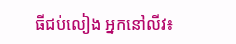ធីជប់លៀង អ្នកនៅលីវ៖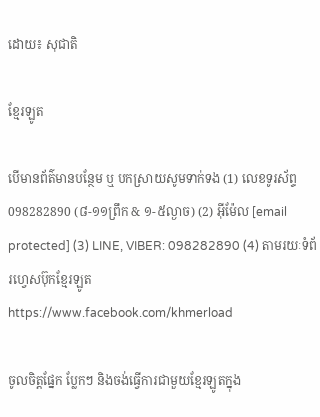ដោយ៖ សុជាតិ

ខ្មែរឡូត

បើមានព័ត៌មានបន្ថែម ឬ បកស្រាយសូមទាក់ទង (1) លេខទូរស័ព្ទ 098282890 (៨-១១ព្រឹក & ១-៥ល្ងាច) (2) អ៊ីម៉ែល [email protected] (3) LINE, VIBER: 098282890 (4) តាមរយៈទំព័រហ្វេសប៊ុកខ្មែរឡូត https://www.facebook.com/khmerload

ចូលចិត្តផ្នែក ប្លែកៗ និងចង់ធ្វើការជាមួយខ្មែរឡូតក្នុង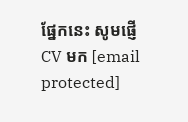ផ្នែកនេះ សូមផ្ញើ CV មក [email protected]